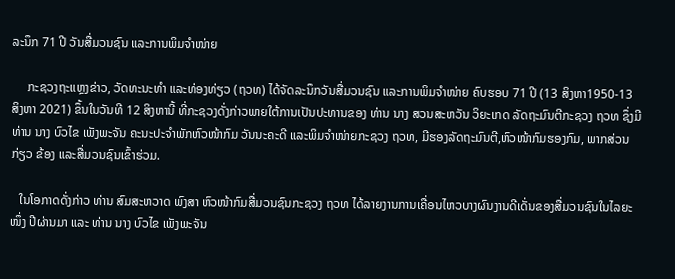ລະນຶກ 71 ປີ ວັນສື່ມວນຊົນ ແລະການພິມຈຳໜ່າຍ

     ກະຊວງຖະແຫຼງຂ່າວ, ວັດທະນະທຳ ແລະທ່ອງທ່ຽວ (ຖວທ) ໄດ້ຈັດລະນຶກວັນສື່ມວນຊົນ ແລະການພິມຈຳໜ່າຍ ຄົບຮອບ 71 ປີ (13 ສິງຫາ1950-13 ສິງຫາ 2021) ຂຶ້ນໃນວັນທີ 12 ສິງຫານີ້ ທີ່ກະຊວງດັ່ງກ່າວພາຍໃຕ້ການເປັນປະທານຂອງ ທ່ານ ນາງ ສວນສະຫວັນ ວິຍະເກດ ລັດຖະມົນຕີກະຊວງ ຖວທ ຊຶ່ງມີ ທ່ານ ນາງ ບົວໄຂ ເພັງພະຈັນ ຄະນະປະຈຳພັກຫົວໜ້າກົມ ວັນນະຄະດີ ແລະພິມຈຳໜ່າຍກະຊວງ ຖວທ, ມີຮອງລັດຖະມົນຕີ,ຫົວໜ້າກົມຮອງກົມ, ພາກສ່ວນກ່ຽວ ຂ້ອງ ແລະສື່ມວນຊົນເຂົ້າຮ່ວມ.

   ໃນໂອກາດດັ່ງກ່າວ ທ່ານ ສົມສະຫວາດ ພົງສາ ຫົວໜ້າກົມສື່ມວນຊົນກະຊວງ ຖວທ ໄດ້ລາຍງານການເຄື່ອນໄຫວບາງຜົນງານດີເດັ່ນຂອງສື່ມວນຊົນໃນໄລຍະໜຶ່ງ ປີຜ່ານມາ ແລະ ທ່ານ ນາງ ບົວໄຂ ເພັງພະຈັນ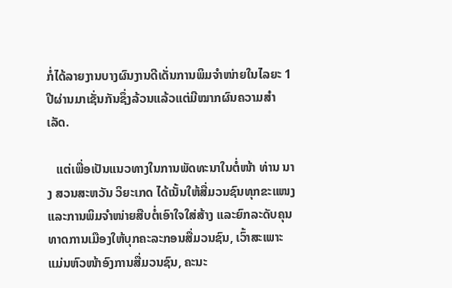ກໍ່ໄດ້ລາຍງານບາງຜົນງານດີເດັ່ນການພິມຈໍາໜ່າຍໃນໄລຍະ 1 ປີຜ່ານມາເຊັ່ນກັນຊຶ່ງລ້ວນແລ້ວແຕ່ມີໝາກຜົນຄວາມສຳເລັດ.

   ແຕ່ເພື່ອເປັນແນວທາງໃນການພັດທະນາໃນຕໍ່ໜ້າ ທ່ານ ນາງ ສວນສະຫວັນ ວິຍະເກດ ໄດ້ເນັ້ນໃຫ້ສື່ມວນຊົນທຸກຂະແໜງ ແລະການພິມຈຳໜ່າຍສືບຕໍ່ເອົາໃຈໃສ່ສ້າງ ແລະຍົກລະດັບຄຸນທາດການເມືອງໃຫ້ບຸກຄະລະກອນສື່ມວນຊົນ, ເວົ້າສະເພາະແມ່ນຫົວໜ້າອົງການສື່ມວນຊົນ, ຄະນະ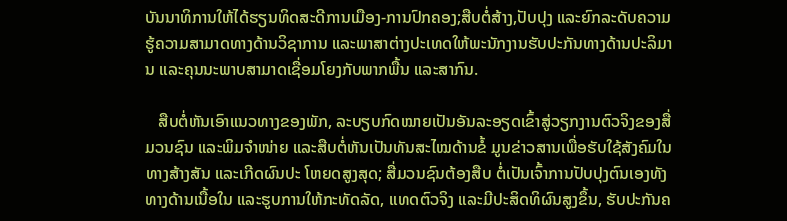ບັນນາທິການໃຫ້ໄດ້ຮຽນທິດສະດີການເມືອງ-ການປົກຄອງ;ສືບຕໍ່ສ້າງ,ປັບປຸງ ແລະຍົກລະດັບຄວາມຮູ້ຄວາມສາມາດທາງດ້ານວິຊາການ ແລະພາສາຕ່າງປະເທດໃຫ້ພະນັກງານຮັບປະກັນທາງດ້ານປະລິມານ ແລະຄຸນນະພາບສາມາດເຊື່ອມໂຍງກັບພາກພື້ນ ແລະສາກົນ.

   ສືບຕໍ່ຫັນເອົາແນວທາງຂອງພັກ, ລະບຽບກົດໝາຍເປັນອັນລະອຽດເຂົ້າສູ່ວຽກງານຕົວຈິງຂອງສື່ມວນຊົນ ແລະພິມຈຳໜ່າຍ ແລະສືບຕໍ່ຫັນເປັນທັນສະໄໝດ້ານຂໍ້ ມູນຂ່າວສານເພື່ອຮັບໃຊ້ສັງຄົມໃນ ທາງສ້າງສັນ ແລະເກີດຜົນປະ ໂຫຍດສູງສຸດ; ສື່ມວນຊົນຕ້ອງສືບ ຕໍ່ເປັນເຈົ້າການປັບປຸງຕົນເອງທັງທາງດ້ານເນື້ອໃນ ແລະຮູບການໃຫ້ກະທັດລັດ, ແທດຕົວຈິງ ແລະມີປະສິດທິຜົນສູງຂຶ້ນ, ຮັບປະກັນຄ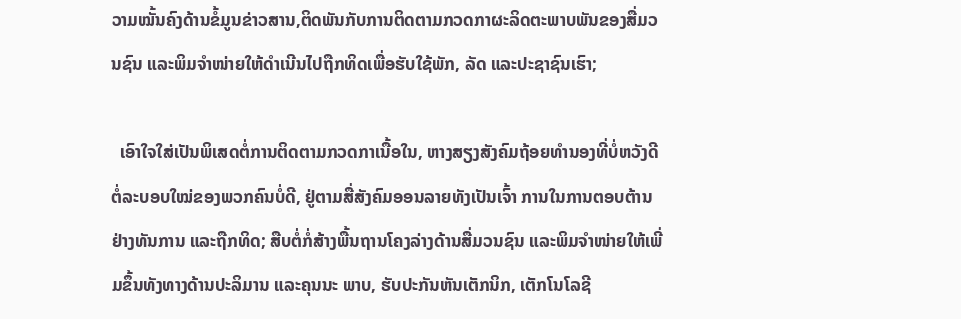ວາມໝັ້ນຄົງດ້ານຂໍ້ມູນຂ່າວສານ,ຕິດພັນກັບການຕິດຕາມກວດກາຜະລິດຕະພາບພັນຂອງສື່ມວນຊົນ ແລະພິມຈຳໜ່າຍໃຫ້ດຳເນີນໄປຖືກທິດເພື່ອຮັບໃຊ້ພັກ, ລັດ ແລະປະຊາຊົນເຮົາ;

  ເອົາໃຈໃສ່ເປັນພິເສດຕໍ່ການຕິດຕາມກວດກາເນື້ອໃນ, ຫາງສຽງສັງຄົມຖ້ອຍທຳນອງທີ່ບໍ່ຫວັງດີຕໍ່ລະບອບໃໝ່ຂອງພວກຄົນບໍ່ດີ, ຢູ່ຕາມສື່ສັງຄົມອອນລາຍທັງເປັນເຈົ້າ ການໃນການຕອບຕ້ານຢ່າງທັນການ ແລະຖືກທິດ; ສືບຕໍ່ກໍ່ສ້າງພື້ນຖານໂຄງລ່າງດ້ານສື່ມວນຊົນ ແລະພິມຈຳໜ່າຍໃຫ້ເພີ່ມຂຶ້ນທັງທາງດ້ານປະລິມານ ແລະຄຸນນະ ພາບ, ຮັບປະກັນຫັນເຕັກນິກ, ເຕັກໂນໂລຊີ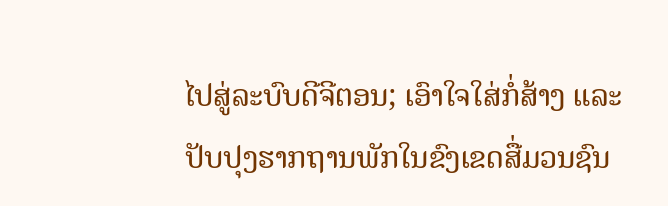ໄປສູ່ລະບົບດີຈີຕອນ; ເອົາໃຈໃສ່ກໍ່ສ້າງ ແລະປັບປຸງຮາກຖານພັກໃນຂົງເຂດສື່ມວນຊົນ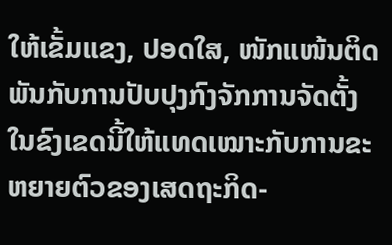ໃຫ້ເຂັ້ມແຂງ, ປອດໃສ, ໜັກແໜ້ນຕິດພັນກັບການປັບປຸງກົງຈັກການຈັດຕັ້ງໃນຂົງເຂດນີ້ໃຫ້ແທດເໝາະກັບການຂະຫຍາຍຕົວຂອງເສດຖະກິດ-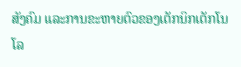ສັງຄົມ ແລະການຂະຫາຍຕົວຂອງເຕັກນິກເຕັກໂນໂລ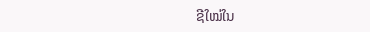ຊີໃໝ່ໃນ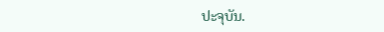ປະຈຸບັນ.